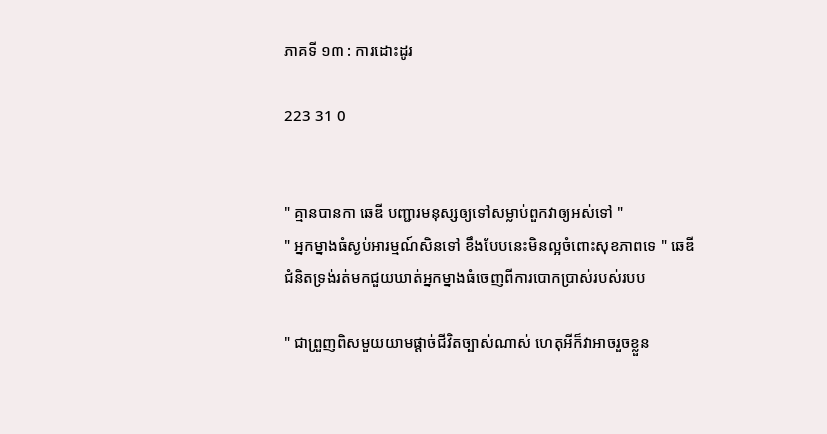ភាគទី ១៣ : ការដោះដូរ

223 31 0


" គ្មានបានកា ឆេឌី បញ្ជារមនុស្សឲ្យទៅសម្លាប់ពួកវាឲ្យអស់ទៅ "
" អ្នកម្នាងធំស្ងប់អារម្មណ៍សិនទៅ ខឹងបែបនេះមិនល្អចំពោះសុខភាពទេ " ឆេឌី ជំនិតទ្រង់រត់មកជួយឃាត់អ្នកម្នាងធំចេញពីការបោកប្រាស់របស់របប

" ជាព្រួញពិសមួយយាមផ្ដាច់ជីវិតច្បាស់ណាស់ ហេតុអីក៏វាអាចរួចខ្លួន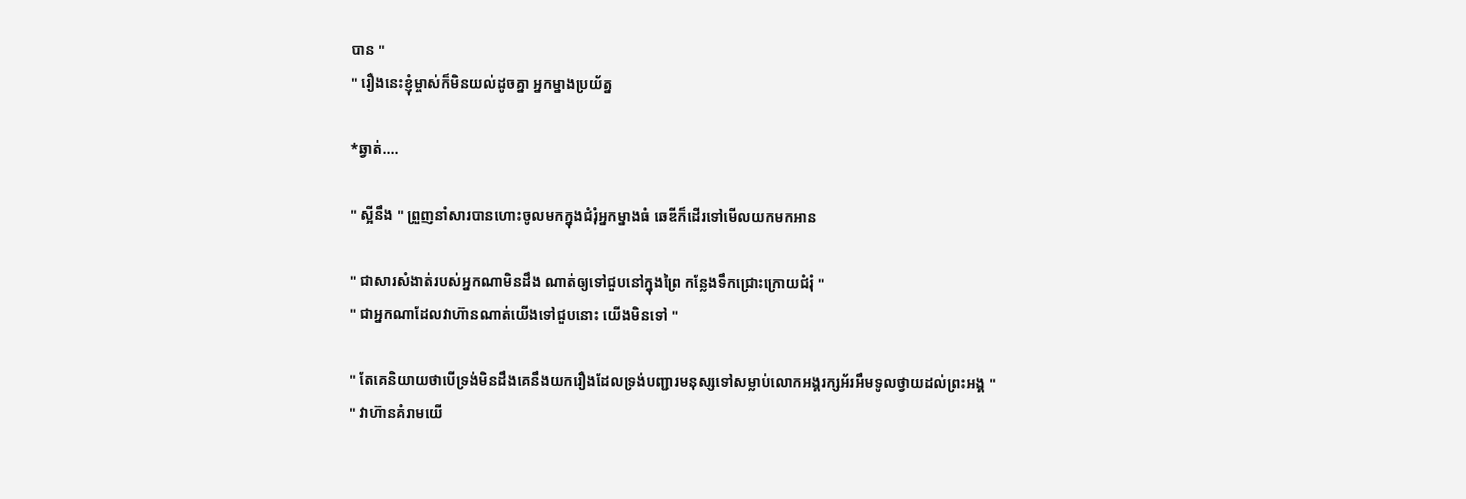បាន "
" រឿងនេះខ្ញុំម្ចាស់ក៏មិនយល់ដូចគ្នា អ្នកម្នាងប្រយ័ត្ន

*ឆ្វាត់....

" ស្អីនឹង " ព្រួញនាំសារបានហោះចូលមកក្នុងជំរុំអ្នកម្នាងធំ ឆេឌីក៏ដើរទៅមើលយកមកអាន

" ជាសារសំងាត់របស់អ្នកណាមិនដឹង ណាត់ឲ្យទៅជួបនៅក្នុងព្រៃ កន្លែងទឹកជ្រោះក្រោយជំរុំ "
" ជាអ្នកណាដែលវាហ៊ានណាត់យើងទៅជួបនោះ យើងមិនទៅ "

" តែគេនិយាយថាបើទ្រង់មិនដឹងគេនឹងយករឿងដែលទ្រង់បញ្ជារមនុស្សទៅសម្លាប់លោកអង្គរក្សអ័រអឹមទូលថ្វាយដល់ព្រះអង្គ "
" វាហ៊ានគំរាមយើ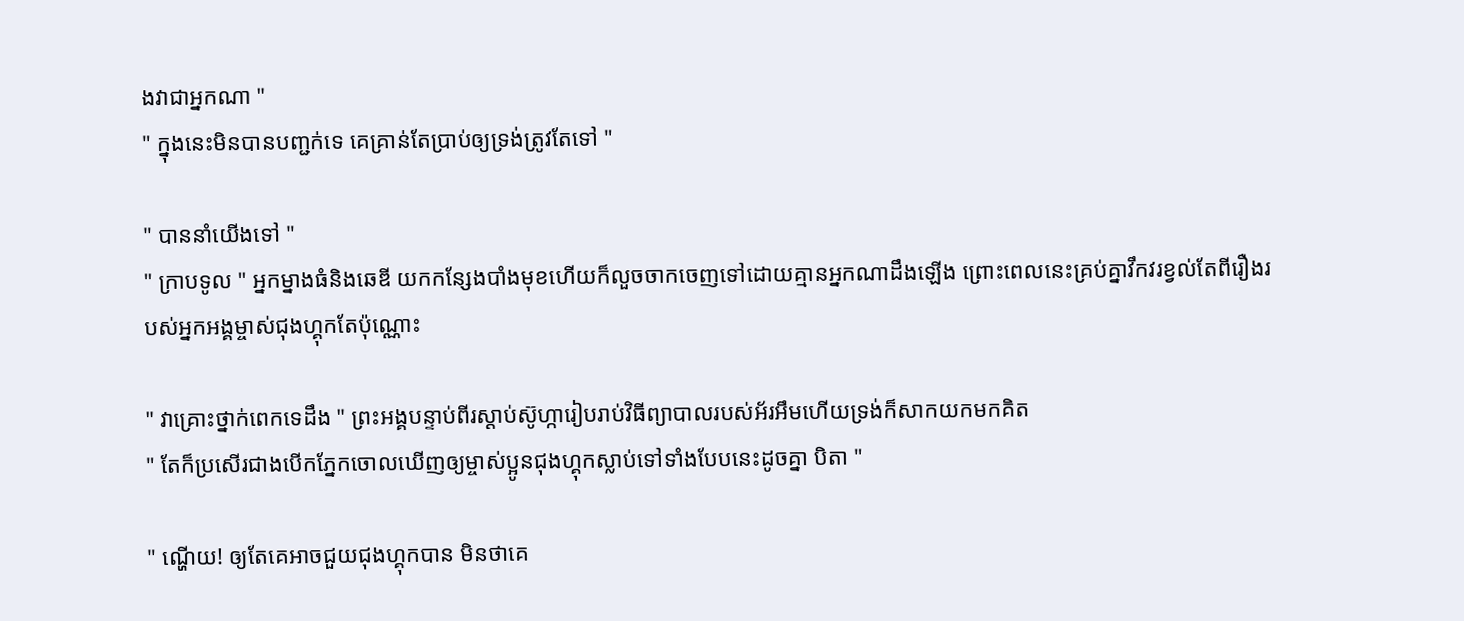ងវាជាអ្នកណា "
" ក្នុងនេះមិនបានបញ្ជក់ទេ គេគ្រាន់តែប្រាប់ឲ្យទ្រង់ត្រូវតែទៅ "

" បាននាំយើងទៅ "
" ក្រាបទូល " អ្នកម្នាងធំនិងឆេឌី យកកន្សែងបាំងមុខហើយក៏លួចចាកចេញទៅដោយគ្មានអ្នកណាដឹងឡើង ព្រោះពេលនេះគ្រប់គ្នាវឹកវរខ្វល់តែពីរឿងរបស់អ្នកអង្គម្ចាស់ជុងហ្គុកតែប៉ុណ្ណោះ

" វាគ្រោះថ្នាក់ពេកទេដឹង " ព្រះអង្គបន្ទាប់ពីរស្ដាប់ស៊ូហ្ការៀបរាប់វិធីព្យាបាលរបស់អ័រអឹមហើយទ្រង់ក៏សាកយកមកគិត
" តែក៏ប្រសើរជាងបើកភ្នែកចោលឃើញឲ្យម្ចាស់ប្អូនជុងហ្គុកស្លាប់ទៅទាំងបែបនេះដូចគ្នា បិតា "

" ណ្ហើយ! ឲ្យតែគេអាចជួយជុងហ្គុកបាន មិនថាគេ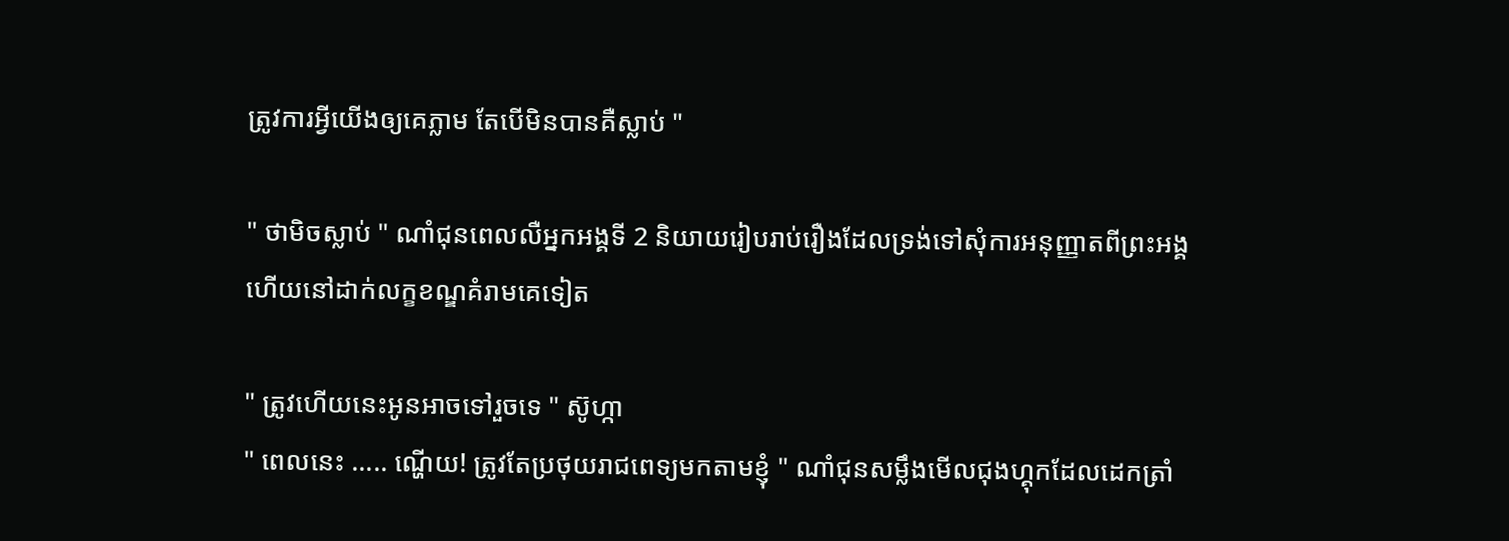ត្រូវការអ្វីយើងឲ្យគេភ្លាម តែបើមិនបានគឺស្លាប់ "

" ថាមិចស្លាប់ " ណាំជុនពេលលឺអ្នកអង្គទី 2 និយាយរៀបរាប់រឿងដែលទ្រង់ទៅសុំការអនុញ្ញាតពីព្រះអង្គ ហើយនៅដាក់លក្ខខណ្ឌគំរាមគេទៀត

" ត្រូវហើយនេះអូនអាចទៅរួចទេ " ស៊ូហ្កា
" ពេលនេះ ..... ណ្ហើយ! ត្រូវតែប្រថុយរាជពេទ្យមកតាមខ្ញុំ " ណាំជុនសម្លឹងមើលជុងហ្គុកដែលដេកត្រាំ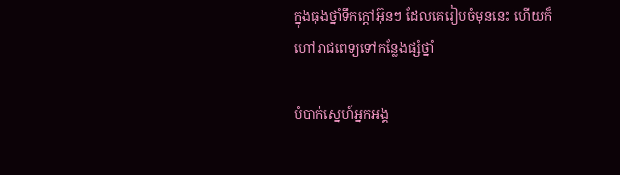ក្នុងធុងថ្នាំទឹកក្ដៅអ៊ុនៗ ដែលគេរៀបចំមុននេះ ហើយក៏ហៅរាជពេទ្យទៅកន្លែងផ្សំថ្នាំ

បំបាក់ស្នេហ៍អ្នកអង្គ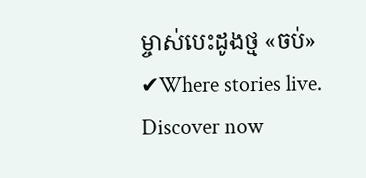ម្ចាស់បេះដូងថ្ម «ចប់» ✔Where stories live. Discover now